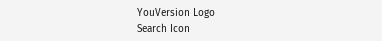YouVersion Logo
Search Icon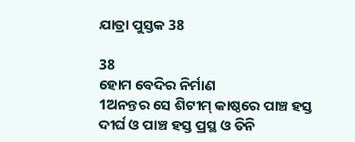ଯାତ୍ରା ପୁସ୍ତକ 38

38
ହୋମ ବେଦିର ନିର୍ମାଣ
1ଅନନ୍ତର ସେ ଶିଟୀମ୍ କାଷ୍ଠରେ ପାଞ୍ଚ ହସ୍ତ ଦୀର୍ଘ ଓ ପାଞ୍ଚ ହସ୍ତ ପ୍ରସ୍ଥ ଓ ତିନି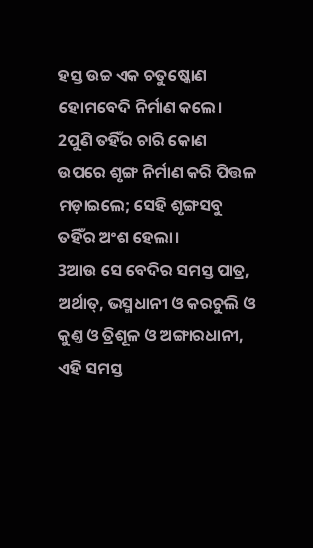ହସ୍ତ ଉଚ୍ଚ ଏକ ଚତୁଷ୍କୋଣ ହୋମବେଦି ନିର୍ମାଣ କଲେ।
2ପୁଣି ତହିଁର ଚାରି କୋଣ ଉପରେ ଶୃଙ୍ଗ ନିର୍ମାଣ କରି ପିତ୍ତଳ ମଡ଼ାଇଲେ; ସେହି ଶୃଙ୍ଗସବୁ ତହିଁର ଅଂଶ ହେଲା।
3ଆଉ ସେ ବେଦିର ସମସ୍ତ ପାତ୍ର, ଅର୍ଥାତ୍, ଭସ୍ମଧାନୀ ଓ କରଚୁଲି ଓ କୁଣ୍ତ ଓ ତ୍ରିଶୂଳ ଓ ଅଙ୍ଗାରଧାନୀ, ଏହି ସମସ୍ତ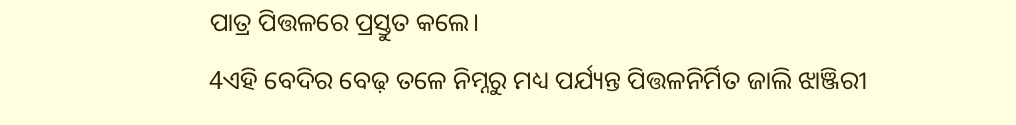ପାତ୍ର ପିତ୍ତଳରେ ପ୍ରସ୍ତୁତ କଲେ।
4ଏହି ବେଦିର ବେଢ଼ ତଳେ ନିମ୍ନରୁ ମଧ୍ୟ ପର୍ଯ୍ୟନ୍ତ ପିତ୍ତଳନିର୍ମିତ ଜାଲି ଝାଞ୍ଜିରୀ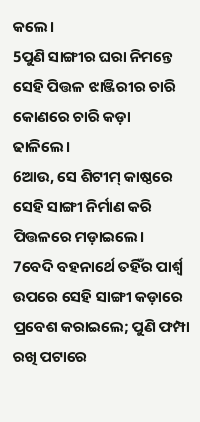କଲେ।
5ପୁଣି ସାଙ୍ଗୀର ଘରା ନିମନ୍ତେ ସେହି ପିତ୍ତଳ ଝାଞ୍ଜିରୀର ଚାରି କୋଣରେ ଚାରି କଡ଼ା ଢାଳିଲେ।
6ଆଉ, ସେ ଶିଟୀମ୍ କାଷ୍ଠରେ ସେହି ସାଙ୍ଗୀ ନିର୍ମାଣ କରି ପିତ୍ତଳରେ ମଡ଼ାଇଲେ।
7ବେଦି ବହନାର୍ଥେ ତହିଁର ପାର୍ଶ୍ଵ ଉପରେ ସେହି ସାଙ୍ଗୀ କଡ଼ାରେ ପ୍ରବେଶ କରାଇଲେ; ପୁଣି ଫମ୍ପା ରଖି ପଟାରେ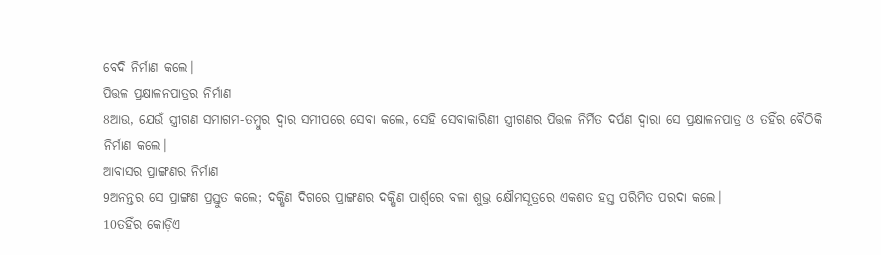ବେଦି ନିର୍ମାଣ କଲେ।
ପିତ୍ତଳ ପ୍ରକ୍ଷାଳନପାତ୍ରର ନିର୍ମାଣ
8ଆଉ, ଯେଉଁ ସ୍ତ୍ରୀଗଣ ସମାଗମ-ତମ୍ଵୁର ଦ୍ଵାର ସମୀପରେ ସେବା କଲେ, ସେହି ସେବାକାରିଣୀ ସ୍ତ୍ରୀଗଣର ପିତ୍ତଳ ନିର୍ମିତ ଦର୍ପଣ ଦ୍ଵାରା ସେ ପ୍ରକ୍ଷାଳନପାତ୍ର ଓ ତହିଁର ବୈଠିକି ନିର୍ମାଣ କଲେ।
ଆବାସର ପ୍ରାଙ୍ଗଣର ନିର୍ମାଣ
9ଅନନ୍ତର ସେ ପ୍ରାଙ୍ଗଣ ପ୍ରସ୍ତୁତ କଲେ; ଦକ୍ଷିଣ ଦିଗରେ ପ୍ରାଙ୍ଗଣର ଦକ୍ଷିଣ ପାର୍ଶ୍ଵରେ ବଳା ଶୁଭ୍ର କ୍ଷୌମସୂତ୍ରରେ ଏକଶତ ହସ୍ତ ପରିମିତ ପରଦା କଲେ।
10ତହିଁର କୋଡ଼ିଏ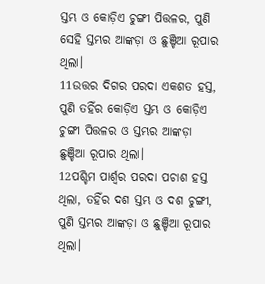ସ୍ତମ୍ଭ ଓ କୋଡ଼ିଏ ଚୁଙ୍ଗୀ ପିତ୍ତଳର, ପୁଣି ସେହି ସ୍ତମ୍ଭର ଆଙ୍କଡ଼ା ଓ ଛୁଞ୍ଚିଆ ରୂପାର ଥିଲା।
11ଉତ୍ତର ଦିଗର ପରଦା ଏକଶତ ହସ୍ତ, ପୁଣି ତହିଁର କୋଡ଼ିଏ ସ୍ତମ୍ଭ ଓ କୋଡ଼ିଏ ଚୁଙ୍ଗୀ ପିତ୍ତଳର ଓ ସ୍ତମ୍ଭର ଆଙ୍କଡ଼ା ଛୁଞ୍ଚିଆ ରୂପାର ଥିଲା।
12ପଶ୍ଚିମ ପାର୍ଶ୍ଵର ପରଦା ପଚାଶ ହସ୍ତ ଥିଲା, ତହିଁର ଦଶ ସ୍ତମ୍ଭ ଓ ଦଶ ଚୁଙ୍ଗୀ, ପୁଣି ସ୍ତମ୍ଭର ଆଙ୍କଡ଼ା ଓ ଛୁଞ୍ଚିଆ ରୂପାର ଥିଲା।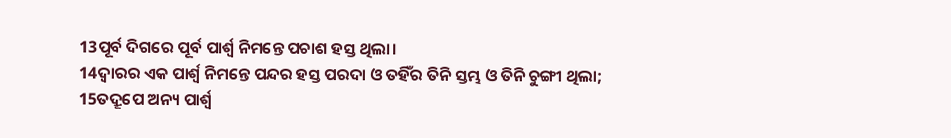13ପୂର୍ବ ଦିଗରେ ପୂର୍ବ ପାର୍ଶ୍ଵ ନିମନ୍ତେ ପଚାଶ ହସ୍ତ ଥିଲା।
14ଦ୍ଵାରର ଏକ ପାର୍ଶ୍ଵ ନିମନ୍ତେ ପନ୍ଦର ହସ୍ତ ପରଦା ଓ ତହିଁର ତିନି ସ୍ତମ୍ଭ ଓ ତିନି ଚୁଙ୍ଗୀ ଥିଲା;
15ତଦ୍ରୂପେ ଅନ୍ୟ ପାର୍ଶ୍ଵ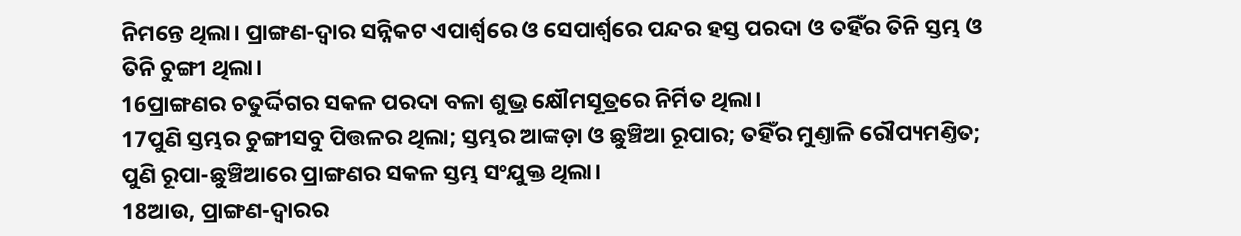ନିମନ୍ତେ ଥିଲା। ପ୍ରାଙ୍ଗଣ-ଦ୍ଵାର ସନ୍ନିକଟ ଏପାର୍ଶ୍ଵରେ ଓ ସେପାର୍ଶ୍ଵରେ ପନ୍ଦର ହସ୍ତ ପରଦା ଓ ତହିଁର ତିନି ସ୍ତମ୍ଭ ଓ ତିନି ଚୁଙ୍ଗୀ ଥିଲା।
16ପ୍ରାଙ୍ଗଣର ଚତୁର୍ଦ୍ଦିଗର ସକଳ ପରଦା ବଳା ଶୁଭ୍ର କ୍ଷୌମସୂତ୍ରରେ ନିର୍ମିତ ଥିଲା।
17ପୁଣି ସ୍ତମ୍ଭର ଚୁଙ୍ଗୀସବୁ ପିତ୍ତଳର ଥିଲା; ସ୍ତମ୍ଭର ଆଙ୍କଡ଼ା ଓ ଛୁଞ୍ଚିଆ ରୂପାର; ତହିଁର ମୁଣ୍ତାଳି ରୌପ୍ୟମଣ୍ତିତ; ପୁଣି ରୂପା-ଛୁଞ୍ଚିଆରେ ପ୍ରାଙ୍ଗଣର ସକଳ ସ୍ତମ୍ଭ ସଂଯୁକ୍ତ ଥିଲା।
18ଆଉ, ପ୍ରାଙ୍ଗଣ-ଦ୍ଵାରର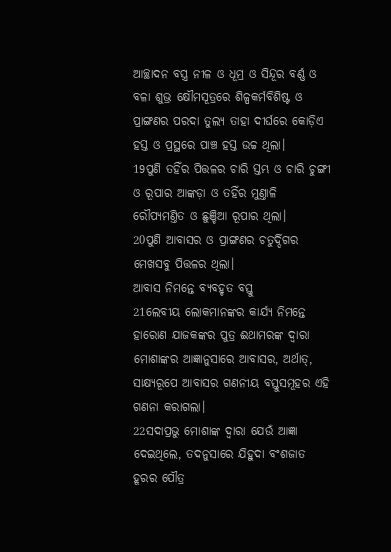ଆଚ୍ଛାଦନ ବସ୍ତ୍ର ନୀଳ ଓ ଧୂମ୍ର ଓ ସିନ୍ଦୂର ବର୍ଣ୍ଣ ଓ ବଳା ଶୁଭ୍ର କ୍ଷୌମସୂତ୍ରରେ ଶିଳ୍ପକର୍ମବିଶିଷ୍ଟ ଓ ପ୍ରାଙ୍ଗଣର ପରଦା ତୁଲ୍ୟ ତାହା ଦୀର୍ଘରେ କୋଡ଼ିଏ ହସ୍ତ ଓ ପ୍ରସ୍ଥରେ ପାଞ୍ଚ ହସ୍ତ ଉଚ୍ଚ ଥିଲା।
19ପୁଣି ତହିଁର ପିତ୍ତଳର ଚାରି ସ୍ତମ୍ଭ ଓ ଚାରି ଚୁଙ୍ଗୀ ଓ ରୂପାର ଆଙ୍କଡ଼ା ଓ ତହିଁର ମୁଣ୍ତାଳି ରୌପ୍ୟମଣ୍ତିତ ଓ ଛୁଞ୍ଚିଆ ରୂପାର ଥିଲା।
20ପୁଣି ଆବାସର ଓ ପ୍ରାଙ୍ଗଣର ଚତୁର୍ଦ୍ଦିଗର ମେଖସବୁ ପିତ୍ତଳର ଥିଲା।
ଆବାସ ନିମନ୍ତେ ବ୍ୟବହୃତ ବସ୍ତୁ
21ଲେବୀୟ ଲୋକମାନଙ୍କର କାର୍ଯ୍ୟ ନିମନ୍ତେ ହାରୋଣ ଯାଜକଙ୍କର ପୁତ୍ର ଈଥାମରଙ୍କ ଦ୍ଵାରା ମୋଶାଙ୍କର ଆଜ୍ଞାନୁସାରେ ଆବାସର, ଅର୍ଥାତ୍, ସାକ୍ଷ୍ୟରୂପେ ଆବାସର ଗଣନୀୟ ବସ୍ତୁସମୂହର ଏହି ଗଣନା କରାଗଲା।
22ସଦାପ୍ରଭୁ ମୋଶାଙ୍କ ଦ୍ଵାରା ଯେଉଁ ଆଜ୍ଞା ଦେଇଥିଲେ, ତଦନୁସାରେ ଯିହୁଦା ବଂଶଜାତ ହୂରର ପୌତ୍ର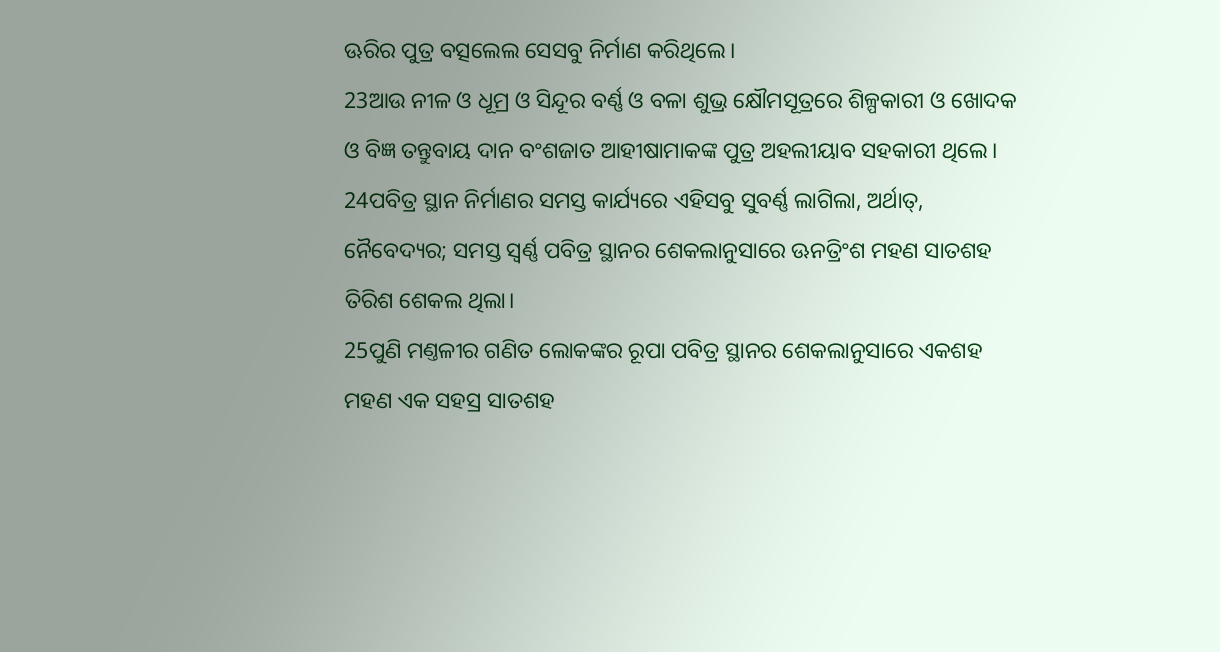ଊରିର ପୁତ୍ର ବତ୍ସଲେଲ ସେସବୁ ନିର୍ମାଣ କରିଥିଲେ।
23ଆଉ ନୀଳ ଓ ଧୂମ୍ର ଓ ସିନ୍ଦୂର ବର୍ଣ୍ଣ ଓ ବଳା ଶୁଭ୍ର କ୍ଷୌମସୂତ୍ରରେ ଶିଳ୍ପକାରୀ ଓ ଖୋଦକ ଓ ବିଜ୍ଞ ତନ୍ତୁବାୟ ଦାନ ବଂଶଜାତ ଆହୀଷାମାକଙ୍କ ପୁତ୍ର ଅହଲୀୟାବ ସହକାରୀ ଥିଲେ।
24ପବିତ୍ର ସ୍ଥାନ ନିର୍ମାଣର ସମସ୍ତ କାର୍ଯ୍ୟରେ ଏହିସବୁ ସୁବର୍ଣ୍ଣ ଲାଗିଲା, ଅର୍ଥାତ୍, ନୈବେଦ୍ୟର; ସମସ୍ତ ସ୍ଵର୍ଣ୍ଣ ପବିତ୍ର ସ୍ଥାନର ଶେକଲାନୁସାରେ ଊନତ୍ରିଂଶ ମହଣ ସାତଶହ ତିରିଶ ଶେକଲ ଥିଲା।
25ପୁଣି ମଣ୍ତଳୀର ଗଣିତ ଲୋକଙ୍କର ରୂପା ପବିତ୍ର ସ୍ଥାନର ଶେକଲାନୁସାରେ ଏକଶହ ମହଣ ଏକ ସହସ୍ର ସାତଶହ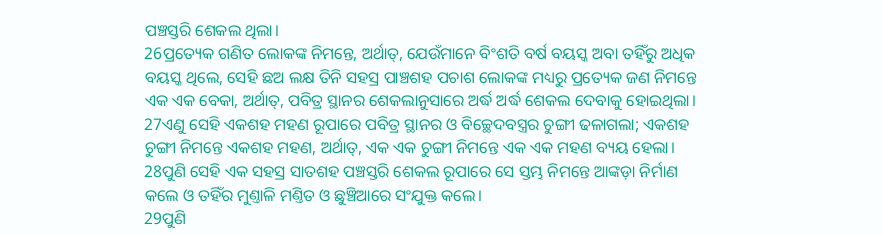ପଞ୍ଚସ୍ତରି ଶେକଲ ଥିଲା।
26ପ୍ରତ୍ୟେକ ଗଣିତ ଲୋକଙ୍କ ନିମନ୍ତେ, ଅର୍ଥାତ୍, ଯେଉଁମାନେ ବିଂଶତି ବର୍ଷ ବୟସ୍କ ଅବା ତହିଁରୁ ଅଧିକ ବୟସ୍କ ଥିଲେ, ସେହି ଛଅ ଲକ୍ଷ ତିନି ସହସ୍ର ପାଞ୍ଚଶହ ପଚାଶ ଲୋକଙ୍କ ମଧ୍ୟରୁ ପ୍ରତ୍ୟେକ ଜଣ ନିମନ୍ତେ ଏକ ଏକ ବେକା, ଅର୍ଥାତ୍, ପବିତ୍ର ସ୍ଥାନର ଶେକଲାନୁସାରେ ଅର୍ଦ୍ଧ ଅର୍ଦ୍ଧ ଶେକଲ ଦେବାକୁ ହୋଇଥିଲା।
27ଏଣୁ ସେହି ଏକଶହ ମହଣ ରୂପାରେ ପବିତ୍ର ସ୍ଥାନର ଓ ବିଚ୍ଛେଦବସ୍ତ୍ରର ଚୁଙ୍ଗୀ ଢଳାଗଲା; ଏକଶହ ଚୁଙ୍ଗୀ ନିମନ୍ତେ ଏକଶହ ମହଣ, ଅର୍ଥାତ୍, ଏକ ଏକ ଚୁଙ୍ଗୀ ନିମନ୍ତେ ଏକ ଏକ ମହଣ ବ୍ୟୟ ହେଲା।
28ପୁଣି ସେହି ଏକ ସହସ୍ର ସାତଶହ ପଞ୍ଚସ୍ତରି ଶେକଲ ରୂପାରେ ସେ ସ୍ତମ୍ଭ ନିମନ୍ତେ ଆଙ୍କଡ଼ା ନିର୍ମାଣ କଲେ ଓ ତହିଁର ମୁଣ୍ତାଳି ମଣ୍ତିତ ଓ ଛୁଞ୍ଚିଆରେ ସଂଯୁକ୍ତ କଲେ।
29ପୁଣି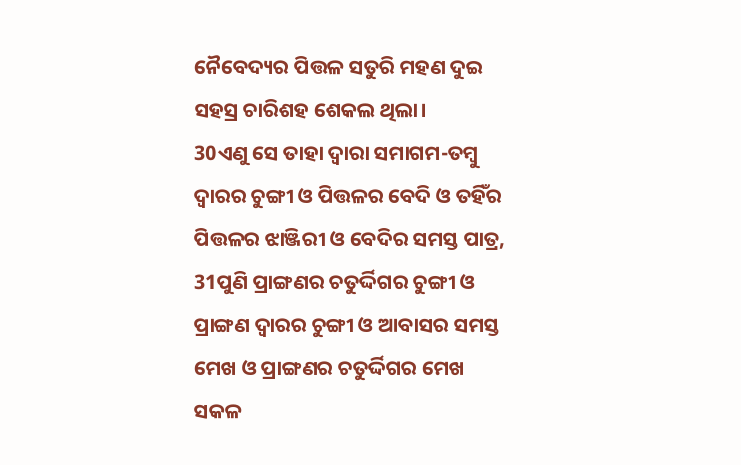ନୈବେଦ୍ୟର ପିତ୍ତଳ ସତୁରି ମହଣ ଦୁଇ ସହସ୍ର ଚାରିଶହ ଶେକଲ ଥିଲା।
30ଏଣୁ ସେ ତାହା ଦ୍ଵାରା ସମାଗମ-ତମ୍ଵୁ ଦ୍ଵାରର ଚୁଙ୍ଗୀ ଓ ପିତ୍ତଳର ବେଦି ଓ ତହିଁର ପିତ୍ତଳର ଝାଞ୍ଜିରୀ ଓ ବେଦିର ସମସ୍ତ ପାତ୍ର,
31ପୁଣି ପ୍ରାଙ୍ଗଣର ଚତୁର୍ଦ୍ଦିଗର ଚୁଙ୍ଗୀ ଓ ପ୍ରାଙ୍ଗଣ ଦ୍ଵାରର ଚୁଙ୍ଗୀ ଓ ଆବାସର ସମସ୍ତ ମେଖ ଓ ପ୍ରାଙ୍ଗଣର ଚତୁର୍ଦ୍ଦିଗର ମେଖ ସକଳ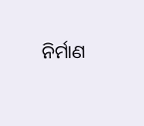ନିର୍ମାଣ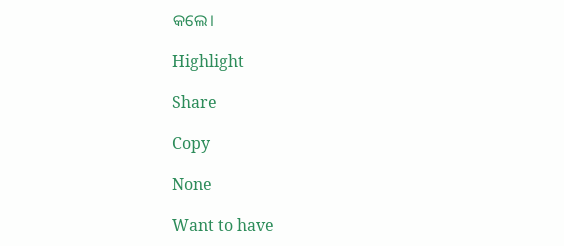କଲେ।

Highlight

Share

Copy

None

Want to have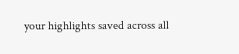your highlights saved across all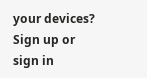your devices? Sign up or sign in